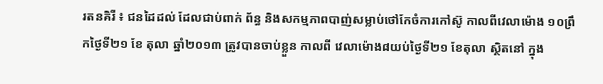រតនគិរី ៖ ជនដៃដល់ ដែលជាប់ពាក់ ព័ន្ធ និងសកម្មភាពបាញ់សម្លាប់ថៅកែចំការកៅស៊ូ កាលពីវេលាម៉ោង ១០ព្រឹកថ្ងៃទី២១ ខែ តុលា ឆ្នាំ២០១៣ ត្រូវបានចាប់ខ្លួន កាលពី វេលាម៉ោង៨យប់ថ្ងៃទី២១ ខែតុលា ស្ថិតនៅ ក្នុង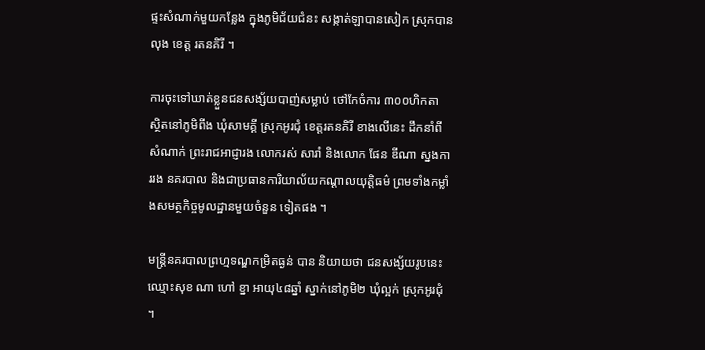ផ្ទះសំណាក់មួយកន្លែង ក្នុងភូមិជ័យជំនះ សង្កាត់ឡាបានសៀក ស្រុកបានលុង ខេត្ដ រតនគិរី ។

ការចុះទៅឃាត់ខ្លួនជនសង្ស័យបាញ់សម្លាប់ ថៅកែចំការ ៣០០ហិកតា ស្ថិតនៅភូមិពីង ឃុំសាមគ្គី ស្រុកអូរជុំ ខេត្ដរតនគិរី ខាងលើនេះ ដឹកនាំពីសំណាក់ ព្រះរាជអាជ្ញារង លោករស់ សារាំ និងលោក ផែន ឌីណា ស្នងការរង នគរបាល និងជាប្រធានការិយាល័យកណ្ដាលយុត្ដិធម៌ ព្រមទាំងកម្លាំងសមត្ថកិច្ចមូលដ្ឋានមួយចំនួន ទៀតផង ។

មន្ដ្រីនគរបាលព្រហ្មទណ្ឌកម្រិតធ្ងន់ បាន និយាយថា ជនសង្ស័យរូបនេះ ឈ្មោះសុខ ណា ហៅ ខ្នា អាយុ៤៨ឆ្នាំ ស្នាក់នៅភូមិ២ ឃុំល្អក់ ស្រុកអូរជុំ ។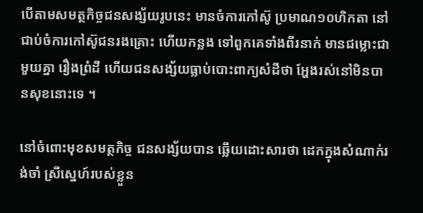បើតាមសមត្ថកិច្ចជនសង្ស័យរូបនេះ មានចំការកៅស៊ូ ប្រមាណ១០ហិកតា នៅ ជាប់ចំការកៅស៊ូជនរងគ្រោះ ហើយកន្លង ទៅពួកគេទាំងពីរនាក់ មានជម្លោះជាមួយគ្នា រឿងព្រំដី ហើយជនសង្ស័យធ្លាប់បោះពាក្យសំដីថា អ្ហែងរស់នៅមិនបានសុខនោះទេ ។

នៅចំពោះមុខសមត្ថកិច្ច ជនសង្ស័យបាន ឆ្លើយដោះសារថា ដេកក្នុងសំណាក់រង់ចាំ ស្រីស្នេហ៍របស់ខ្លួន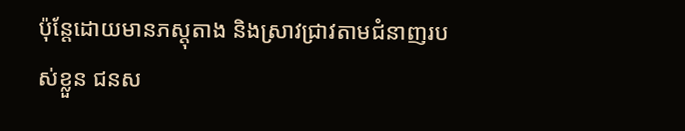ប៉ុន្ដែដោយមានភស្ដុតាង និងស្រាវជ្រាវតាមជំនាញរបស់ខ្លួន ជនស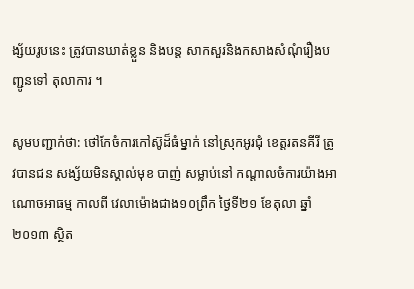ង្ស័យរូបនេះ ត្រូវបានឃាត់ខ្លួន និងបន្ដ សាកសួរនិងកសាងសំណុំរឿងបញ្ជូនទៅ តុលាការ ។

សូមបញ្ជាក់ថា: ថៅកែចំការកៅស៊ូដ៏ធំម្នាក់ នៅស្រុកអូរជុំ ខេត្ដរតនគីរី ត្រូវបានជន សង្ស័យមិនស្គាល់មុខ បាញ់ សម្លាប់នៅ កណ្ដាលចំការយ៉ាងអាណោចអាធម្ម កាលពី វេលាម៉ោងជាង១០ព្រឹក ថ្ងៃទី២១ ខែតុលា ឆ្នាំ ២០១៣ ស្ថិត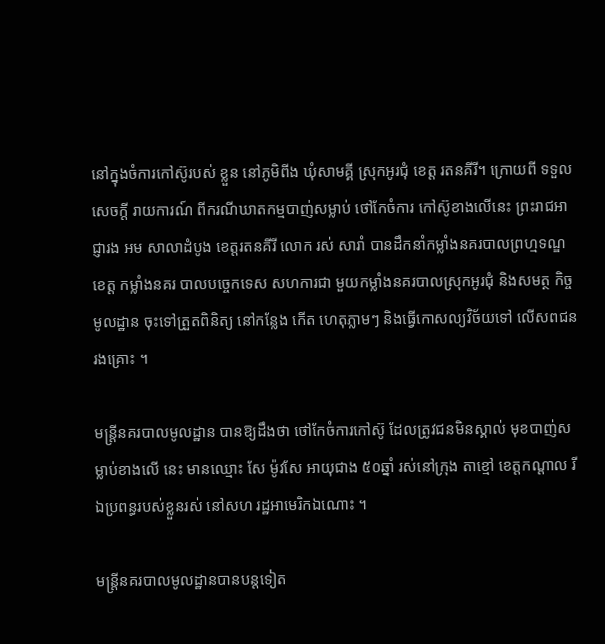នៅក្នុងចំការកៅស៊ូរបស់ ខ្លួន នៅភូមិពីង ឃុំសាមគ្គី ស្រុកអូរជុំ ខេត្ដ រតនគីរី។ ក្រោយពី ទទួលសេចក្ដី រាយការណ៍ ពីករណីឃាតកម្មបាញ់សម្លាប់ ថៅកែចំការ កៅស៊ូខាងលើនេះ ព្រះរាជអាជ្ញារង អម សាលាដំបូង ខេត្ដរតនគីរី លោក រស់ សារាំ បានដឹកនាំកម្លាំងនគរបាលព្រហ្មទណ្ឌខេត្ដ កម្លាំងនគរ បាលបច្ចេកទេស សហការជា មួយកម្លាំងនគរបាលស្រុកអូរជុំ និងសមត្ថ កិច្ចមូលដ្ឋាន ចុះទៅត្រួតពិនិត្យ នៅកន្លែង កើត ហេតុភ្លាមៗ និងធ្វើកោសល្យវិច័យទៅ លើសពជនរងគ្រោះ ។

មន្ដ្រីនគរបាលមូលដ្ឋាន បានឱ្យដឹងថា ថៅកែចំការកៅស៊ូ ដែលត្រូវជនមិនស្គាល់ មុខបាញ់សម្លាប់ខាងលើ នេះ មានឈ្មោះ សែ ម៉ូវសែ អាយុជាង ៥០ឆ្នាំ រស់នៅក្រុង តាខ្មៅ ខេត្ដកណ្ដាល រីឯប្រពន្ធរបស់ខ្លួនរស់ នៅសហ រដ្ឋអាមេរិកឯណោះ ។

មន្ដ្រីនគរបាលមូលដ្ឋានបានបន្ដទៀត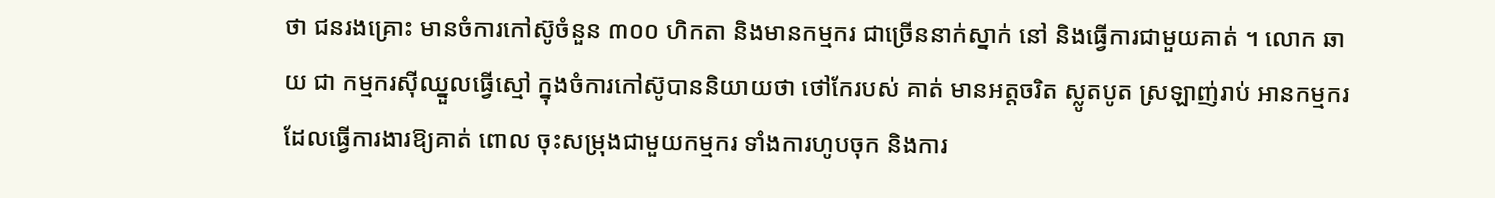ថា ជនរងគ្រោះ មានចំការកៅស៊ូចំនួន ៣០០ ហិកតា និងមានកម្មករ ជាច្រើននាក់ស្នាក់ នៅ និងធ្វើការជាមួយគាត់ ។ លោក ឆាយ ជា កម្មករស៊ីឈ្នួលធ្វើស្មៅ ក្នុងចំការកៅស៊ូបាននិយាយថា ថៅកែរបស់ គាត់ មានអត្ដចរិត ស្លូតបូត ស្រឡាញ់រាប់ អានកម្មករ ដែលធ្វើការងារឱ្យគាត់ ពោល ចុះសម្រុងជាមួយកម្មករ ទាំងការហូបចុក និងការ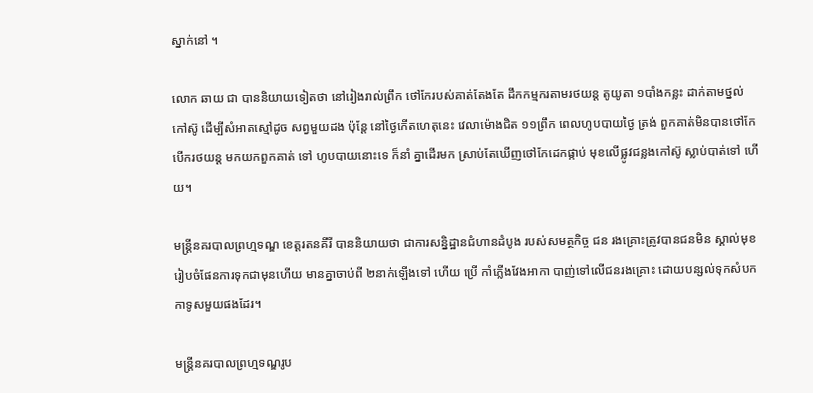ស្នាក់នៅ ។

លោក ឆាយ ជា បាននិយាយទៀតថា នៅរៀងរាល់ព្រឹក ថៅកែរបស់គាត់តែងតែ ដឹកកម្មករតាមរថយន្ដ តូយូតា ១បាំងកន្លះ ដាក់តាមថ្នល់កៅស៊ូ ដើម្បីសំអាតស្មៅដូច សព្វមួយដង ប៉ុន្ដែ នៅថ្ងៃកើតហេតុនេះ វេលាម៉ោងជិត ១១ព្រឹក ពេលហូបបាយថ្ងៃ ត្រង់ ពួកគាត់មិនបានថៅកែបើករថយន្ដ មកយកពួកគាត់ ទៅ ហូបបាយនោះទេ ក៏នាំ គ្នាដើរមក ស្រាប់តែឃើញថៅកែដេកផ្កាប់ មុខលើផ្លូវជន្លងកៅស៊ូ ស្លាប់បាត់ទៅ ហើយ។

មន្ដ្រីនគរបាលព្រហ្មទណ្ឌ ខេត្ដរតនគីរី បាននិយាយថា ជាការសន្និដ្ឋានជំហានដំបូង របស់សមត្ថកិច្ច ជន រងគ្រោះត្រូវបានជនមិន ស្គាល់មុខ រៀបចំផែនការទុកជាមុនហើយ មានគ្នាចាប់ពី ២នាក់ឡើងទៅ ហើយ ប្រើ កាំភ្លើងវែងអាកា បាញ់ទៅលើជនរងគ្រោះ ដោយបន្សល់ទុកសំបកកាទូសមួយផងដែរ។

មន្ដ្រីនគរបាលព្រហ្មទណ្ឌរូប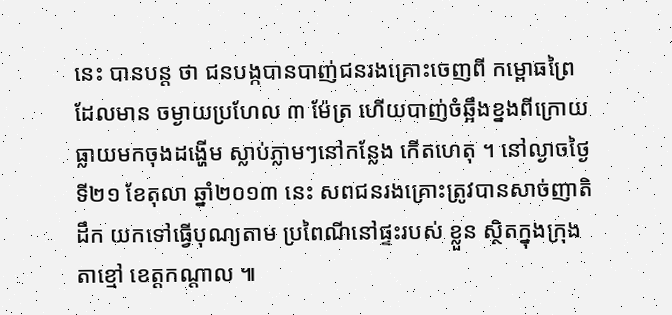នេះ បានបន្ដ ថា ជនបង្កបានបាញ់ជនរងគ្រោះចេញពី កម្ពោធព្រៃ ដែលមាន ចម្ងាយប្រហែល ៣ ម៉ែត្រ ហើយបាញ់ចំឆ្អឹងខ្នងពីក្រោយ ធ្លាយមកចុងដង្ហើម ស្លាប់ភ្លាមៗនៅកន្លែង កើតហេតុ ។ នៅល្ងាចថ្ងៃទី២១ ខែតុលា ឆ្នាំ២០១៣ នេះ សពជនរងគ្រោះត្រូវបានសាច់ញាតិដឹក យកទៅធ្វើបុណ្យតាម ប្រពៃណីនៅផ្ទះរបស់ ខ្លួន ស្ថិតក្នុងក្រុងតាខ្មៅ ខេត្ដកណ្ដាល ៕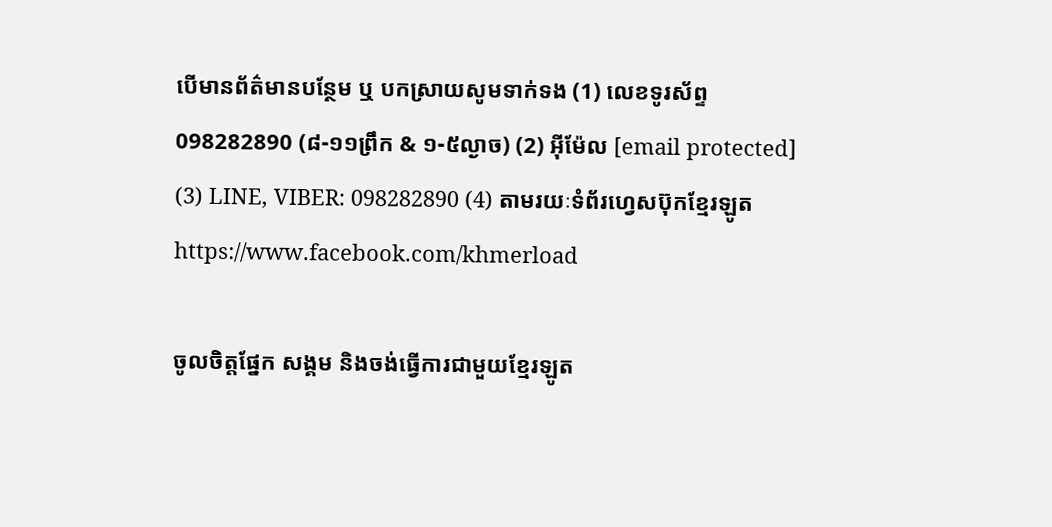បើមានព័ត៌មានបន្ថែម ឬ បកស្រាយសូមទាក់ទង (1) លេខទូរស័ព្ទ 098282890 (៨-១១ព្រឹក & ១-៥ល្ងាច) (2) អ៊ីម៉ែល [email protected] (3) LINE, VIBER: 098282890 (4) តាមរយៈទំព័រហ្វេសប៊ុកខ្មែរឡូត https://www.facebook.com/khmerload

ចូលចិត្តផ្នែក សង្គម និងចង់ធ្វើការជាមួយខ្មែរឡូត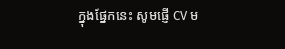ក្នុងផ្នែកនេះ សូមផ្ញើ CV ម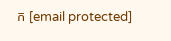ក [email protected]